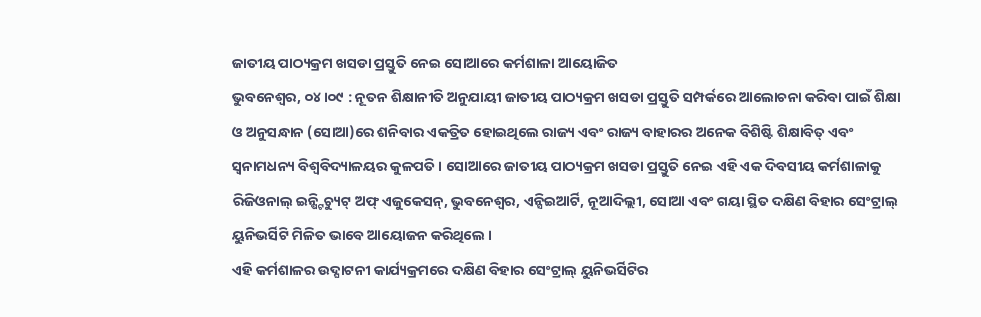ଜାତୀୟ ପାଠ୍ୟକ୍ରମ ଖସଡା ପ୍ରସ୍ତୁତି ନେଇ ସୋଆରେ କର୍ମଶାଳା ଆୟୋଜିତ
ଭୁବନେଶ୍ୱର, ୦୪।୦୯ : ନୂତନ ଶିକ୍ଷାନୀତି ଅନୁଯାୟୀ ଜାତୀୟ ପାଠ୍ୟକ୍ରମ ଖସଡା ପ୍ରସ୍ତୁତି ସମ୍ପର୍କରେ ଆଲୋଚନା କରିବା ପାଇଁ ଶିକ୍ଷା ଓ ଅନୁସନ୍ଧାନ (ସୋଆ)ରେ ଶନିବାର ଏକତ୍ରିତ ହୋଇଥିଲେ ରାଜ୍ୟ ଏବଂ ରାଜ୍ୟ ବାହାରର ଅନେକ ବିଶିଷ୍ଟି ଶିକ୍ଷାବିତ୍ ଏବଂ ସ୍ୱନାମଧନ୍ୟ ବିଶ୍ୱବିଦ୍ୟାଳୟର କୁଳପତି । ସୋଆରେ ଜାତୀୟ ପାଠ୍ୟକ୍ରମ ଖସଡା ପ୍ରସ୍ତୁତି ନେଇ ଏହି ଏକ ଦିବସୀୟ କର୍ମଶାଳାକୁ ରିଜିଓନାଲ୍ ଇନ୍ଷ୍ଟିଚ୍ୟୁଟ୍ ଅଫ୍ ଏଜୁକେସନ୍, ଭୁବନେଶ୍ୱର, ଏନ୍ସିଇଆର୍ଟି, ନୂଆଦିଲ୍ଲୀ, ସୋଆ ଏବଂ ଗୟା ସ୍ଥିତ ଦକ୍ଷିଣ ବିହାର ସେଂଟ୍ରାଲ୍ ୟୁନିଭର୍ସିଟି ମିଳିତ ଭାବେ ଆୟୋଜନ କରିଥିଲେ ।
ଏହି କର୍ମଶାଳର ଉଦ୍ଘାଟନୀ କାର୍ଯ୍ୟକ୍ରମରେ ଦକ୍ଷିଣ ବିହାର ସେଂଟ୍ରାଲ୍ ୟୁନିଭର୍ସିଟିର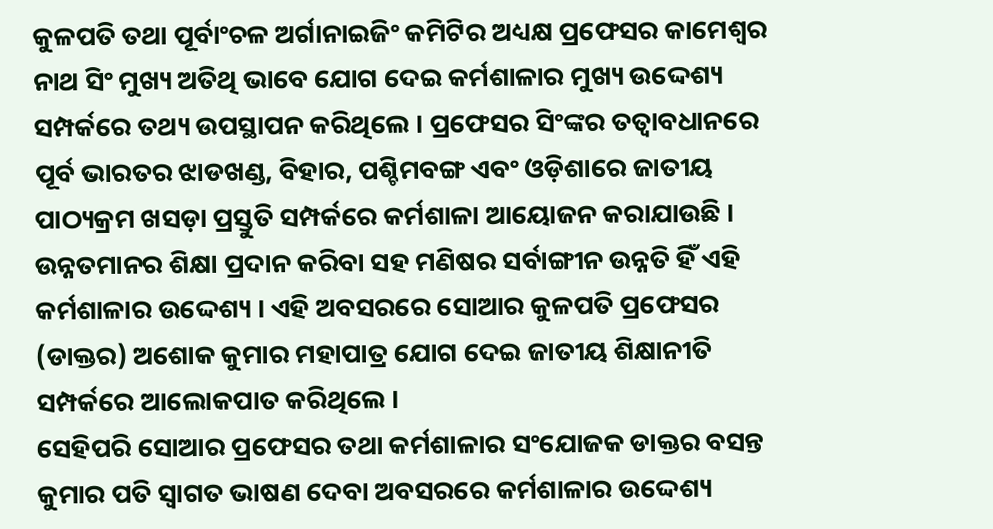କୁଳପତି ତଥା ପୂର୍ବାଂଚଳ ଅର୍ଗାନାଇଜିଂ କମିଟିର ଅଧ୍ୟକ୍ଷ ପ୍ରଫେସର କାମେଶ୍ୱର ନାଥ ସିଂ ମୁଖ୍ୟ ଅତିଥି ଭାବେ ଯୋଗ ଦେଇ କର୍ମଶାଳାର ମୁଖ୍ୟ ଉଦ୍ଦେଶ୍ୟ ସମ୍ପର୍କରେ ତଥ୍ୟ ଉପସ୍ଥାପନ କରିଥିଲେ । ପ୍ରଫେସର ସିଂଙ୍କର ତତ୍ୱାବଧାନରେ ପୂର୍ବ ଭାରତର ଝାଡଖଣ୍ଡ, ବିହାର, ପଶ୍ଚିମବଙ୍ଗ ଏବଂ ଓଡ଼ିଶାରେ ଜାତୀୟ ପାଠ୍ୟକ୍ରମ ଖସଡ଼ା ପ୍ରସ୍ତୁତି ସମ୍ପର୍କରେ କର୍ମଶାଳା ଆୟୋଜନ କରାଯାଉଛି । ଉନ୍ନତମାନର ଶିକ୍ଷା ପ୍ରଦାନ କରିବା ସହ ମଣିଷର ସର୍ବାଙ୍ଗୀନ ଉନ୍ନତି ହିଁ ଏହି କର୍ମଶାଳାର ଉଦ୍ଦେଶ୍ୟ । ଏହି ଅବସରରେ ସୋଆର କୁଳପତି ପ୍ରଫେସର (ଡାକ୍ତର) ଅଶୋକ କୁମାର ମହାପାତ୍ର ଯୋଗ ଦେଇ ଜାତୀୟ ଶିକ୍ଷାନୀତି ସମ୍ପର୍କରେ ଆଲୋକପାତ କରିଥିଲେ ।
ସେହିପରି ସୋଆର ପ୍ରଫେସର ତଥା କର୍ମଶାଳାର ସଂଯୋଜକ ଡାକ୍ତର ବସନ୍ତ କୁମାର ପତି ସ୍ୱାଗତ ଭାଷଣ ଦେବା ଅବସରରେ କର୍ମଶାଳାର ଉଦ୍ଦେଶ୍ୟ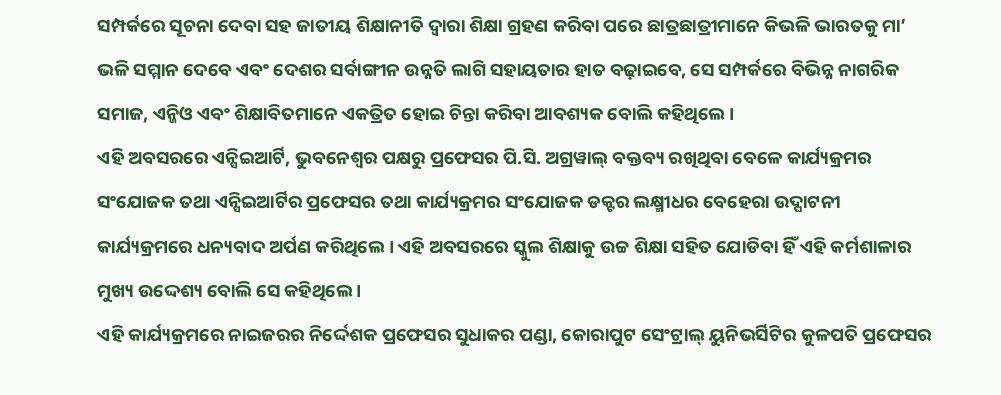ସମ୍ପର୍କରେ ସୂଚନା ଦେବା ସହ ଜାତୀୟ ଶିକ୍ଷାନୀତି ଦ୍ୱାରା ଶିକ୍ଷା ଗ୍ରହଣ କରିବା ପରେ ଛାତ୍ରଛାତ୍ରୀମାନେ କିଭଳି ଭାରତକୁ ମା’ ଭଳି ସମ୍ମାନ ଦେବେ ଏବଂ ଦେଶର ସର୍ବାଙ୍ଗୀନ ଉନ୍ନତି ଲାଗି ସହାୟତାର ହାତ ବଢ଼ାଇବେ, ସେ ସମ୍ପର୍କରେ ବିଭିନ୍ନ ନାଗରିକ ସମାଜ, ଏନ୍ଜିଓ ଏବଂ ଶିକ୍ଷାବିତମାନେ ଏକତ୍ରିତ ହୋଇ ଚିନ୍ତା କରିବା ଆବଶ୍ୟକ ବୋଲି କହିଥିଲେ ।
ଏହି ଅବସରରେ ଏନ୍ସିଇଆର୍ଟି, ଭୁବନେଶ୍ୱର ପକ୍ଷରୁ ପ୍ରଫେସର ପି.ସି. ଅଗ୍ରୱାଲ୍ ବକ୍ତବ୍ୟ ରଖିଥିବା ବେଳେ କାର୍ଯ୍ୟକ୍ରମର ସଂଯୋଜକ ତଥା ଏନ୍ସିଇଆର୍ଟିର ପ୍ରଫେସର ତଥା କାର୍ଯ୍ୟକ୍ରମର ସଂଯୋଜକ ଡକ୍ଟର ଲକ୍ଷ୍ମୀଧର ବେହେରା ଉଦ୍ଘାଟନୀ କାର୍ଯ୍ୟକ୍ରମରେ ଧନ୍ୟବାଦ ଅର୍ପଣ କରିଥିଲେ । ଏହି ଅବସରରେ ସ୍କୁଲ ଶିକ୍ଷାକୁ ଉଚ୍ଚ ଶିକ୍ଷା ସହିତ ଯୋଡିବା ହିଁ ଏହି କର୍ମଶାଳାର ମୁଖ୍ୟ ଉଦ୍ଦେଶ୍ୟ ବୋଲି ସେ କହିଥିଲେ ।
ଏହି କାର୍ଯ୍ୟକ୍ରମରେ ନାଇଜରର ନିର୍ଦ୍ଦେଶକ ପ୍ରଫେସର ସୁଧାକର ପଣ୍ଡା, କୋରାପୁଟ ସେଂଟ୍ରାଲ୍ ୟୁନିଭର୍ସିଟିର କୁଳପତି ପ୍ରଫେସର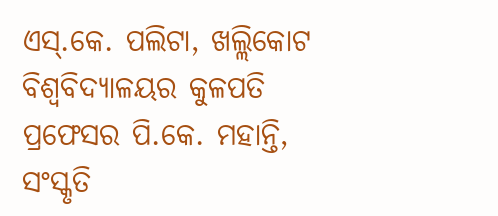ଏସ୍.କେ. ପଲିଟା, ଖଲ୍ଲିକୋଟ ବିଶ୍ୱବିଦ୍ୟାଳୟର କୁଳପତି ପ୍ରଫେସର ପି.କେ. ମହାନ୍ତି, ସଂସ୍କୃତି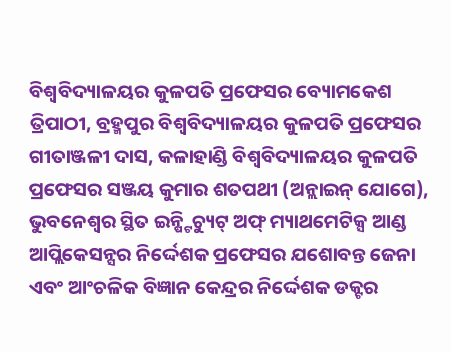ବିଶ୍ୱବିଦ୍ୟାଳୟର କୁଳପତି ପ୍ରଫେସର ବ୍ୟୋମକେଶ ତ୍ରିପାଠୀ, ବ୍ରହ୍ମପୁର ବିଶ୍ୱବିଦ୍ୟାଳୟର କୁଳପତି ପ୍ରଫେସର ଗୀତାଞ୍ଜଳୀ ଦାସ, କଳାହାଣ୍ଡି ବିଶ୍ୱବିଦ୍ୟାଳୟର କୁଳପତି ପ୍ରଫେସର ସଞ୍ଜୟ କୁମାର ଶତପଥୀ (ଅନ୍ଲାଇନ୍ ଯୋଗେ), ଭୁବନେଶ୍ୱର ସ୍ଥିତ ଇନ୍ଷ୍ଟିଚ୍ୟୁଟ୍ ଅଫ୍ ମ୍ୟାଥମେଟିକ୍ସ ଆଣ୍ଡ ଆପ୍ଲିକେସନ୍ସର ନିର୍ଦ୍ଦେଶକ ପ୍ରଫେସର ଯଶୋବନ୍ତ ଜେନା ଏବଂ ଆଂଚଳିକ ବିଜ୍ଞାନ କେନ୍ଦ୍ରର ନିର୍ଦ୍ଦେଶକ ଡକ୍ଟର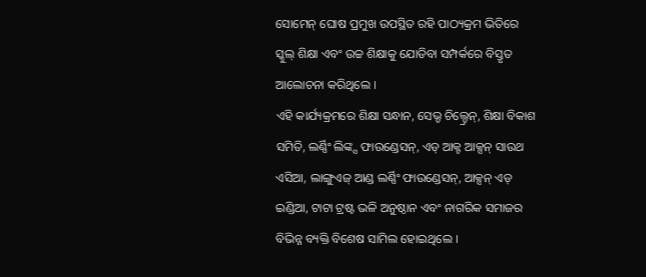ସୋମେନ୍ ଘୋଷ ପ୍ରମୁଖ ଉପସ୍ଥିତ ରହି ପାଠ୍ୟକ୍ରମ ଭିତିରେ ସ୍କୁଲ୍ ଶିକ୍ଷା ଏବଂ ଉଚ୍ଚ ଶିକ୍ଷାକୁ ଯୋଡିବା ସମ୍ପର୍କରେ ବିସ୍ତୃତ ଆଲୋଚନା କରିଥିଲେ ।
ଏହି କାର୍ଯ୍ୟକ୍ରମରେ ଶିକ୍ଷା ସନ୍ଧାନ, ସେଭ୍ଡ ଚିଲ୍ଡ୍ରେନ୍, ଶିକ୍ଷା ବିକାଶ ସମିତି, ଲର୍ଣ୍ଣିଂ ଲିଙ୍କ୍ସ ଫାଉଣ୍ଡେସନ୍, ଏଡ୍ ଆକ୍ଟ ଆକ୍ସନ୍ ସାଉଥ ଏସିଆ, ଲାଙ୍ଗୁଏଜ୍ ଆଣ୍ଡ ଲର୍ଣ୍ଣିଂ ଫାଉଣ୍ଡେସନ୍, ଆକ୍ସନ୍ ଏଡ୍ ଇଣ୍ଡିଆ, ଟାଟା ଟ୍ରଷ୍ଟ ଭଳି ଅନୁଷ୍ଠାନ ଏବଂ ନାଗରିକ ସମାଜର ବିଭିନ୍ନ ବ୍ୟକ୍ତି ବିଶେଷ ସାମିଲ ହୋଇଥିଲେ ।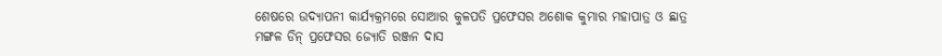ଶେଷରେ ଉଦ୍ଯାପନୀ କାର୍ଯ୍ୟକ୍ରମରେ ସୋଆର କୁଳପତି ପ୍ରଫେସର ଅଶୋକ କୁମାର ମହାପାତ୍ର ଓ ଛାତ୍ର ମଙ୍ଗଳ ଡିନ୍ ପ୍ରଫେସର ଜ୍ୟୋତି ରଞ୍ଜନ ଦାସ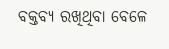ବକ୍ତବ୍ୟ ରଖିଥିବା ବେଳେ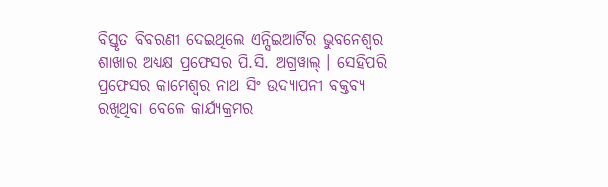ବିସ୍ତୃତ ବିବରଣୀ ଦେଇଥିଲେ ଏନ୍ସିଇଆର୍ଟିର ଭୁବନେଶ୍ୱର ଶାଖାର ଅଧ୍ୟକ୍ଷ ପ୍ରଫେସର ପି.ସି. ଅଗ୍ରୱାଲ୍ । ସେହିପରି ପ୍ରଫେସର କାମେଶ୍ୱର ନାଥ ସିଂ ଉଦ୍ଯାପନୀ ବକ୍ତବ୍ୟ ରଖିଥିବା ବେଳେ କାର୍ଯ୍ୟକ୍ରମର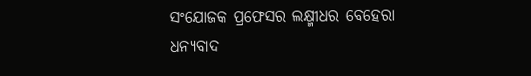ସଂଯୋଜକ ପ୍ରଫେସର ଲକ୍ଷ୍ମୀଧର ବେହେରା ଧନ୍ୟବାଦ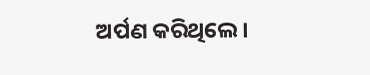ଅର୍ପଣ କରିଥିଲେ ।